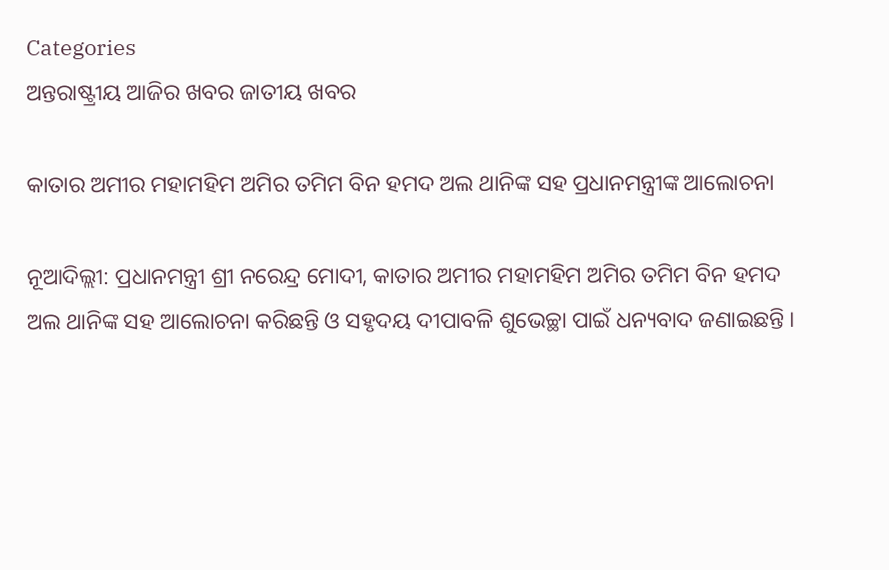Categories
ଅନ୍ତରାଷ୍ଟ୍ରୀୟ ଆଜିର ଖବର ଜାତୀୟ ଖବର

କାତାର ଅମୀର ମହାମହିମ ଅମିର ତମିମ ବିନ ହମଦ ଅଲ ଥାନିଙ୍କ ସହ ପ୍ରଧାନମନ୍ତ୍ରୀଙ୍କ ଆଲୋଚନା

ନୂଆଦିଲ୍ଲୀ: ପ୍ରଧାନମନ୍ତ୍ରୀ ଶ୍ରୀ ନରେନ୍ଦ୍ର ମୋଦୀ, କାତାର ଅମୀର ମହାମହିମ ଅମିର ତମିମ ବିନ ହମଦ ଅଲ ଥାନିଙ୍କ ସହ ଆଲୋଚନା କରିଛନ୍ତି ଓ ସହୃଦୟ ଦୀପାବଳି ଶୁଭେଚ୍ଛା ପାଇଁ ଧନ୍ୟବାଦ ଜଣାଇଛନ୍ତି ।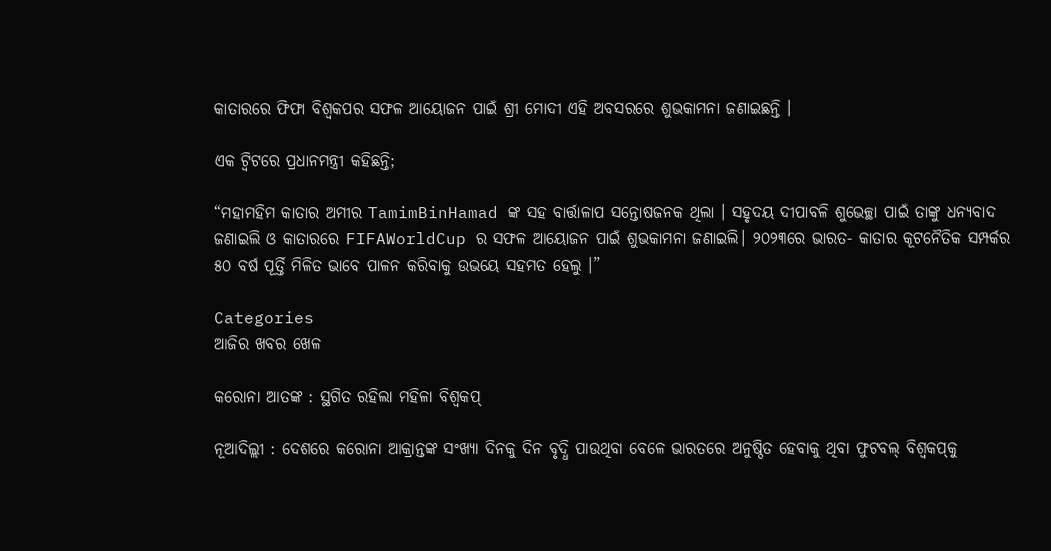କାତାରରେ ଫିଫା ବିଶ୍ୱକପର ସଫଳ ଆୟୋଜନ ପାଇଁ ଶ୍ରୀ ମୋଦୀ ଏହି ଅବସରରେ ଶୁଭକାମନା ଜଣାଇଛନ୍ତି ।

ଏକ ଟ୍ୱିଟରେ ପ୍ରଧାନମନ୍ତ୍ରୀ କହିଛନ୍ତି;

“ମହାମହିମ କାତାର ଅମୀର TamimBinHamad ଙ୍କ ସହ ବାର୍ତ୍ତାଳାପ ସନ୍ତୋଷଜନକ ଥିଲା । ସହୃଦୟ ଦୀପାବଳି ଶୁଭେଚ୍ଛା ପାଇଁ ତାଙ୍କୁ ଧନ୍ୟବାଦ ଜଣାଇଲି ଓ କାତାରରେ FIFAWorldCup ର ସଫଳ ଆୟୋଜନ ପାଇଁ ଶୁଭକାମନା ଜଣାଇଲି। ୨୦୨୩ରେ ଭାରତ- କାତାର କୂଟନୈତିକ ସମ୍ପର୍କର ୫୦ ବର୍ଷ ପୂର୍ତ୍ତି ମିଳିତ ଭାବେ ପାଳନ କରିବାକୁ ଉଭୟେ ସହମତ ହେଲୁ ।”

Categories
ଆଜିର ଖବର ଖେଳ

କରୋନା ଆତଙ୍କ : ସ୍ଥଗିତ ରହିଲା ମହିଳା ବିଶ୍ୱକପ୍‌

ନୂଆଦିଲ୍ଲୀ : ଦେଶରେ କରୋନା ଆକ୍ରାନ୍ତଙ୍କ ସଂଖ୍ୟା ଦିନକୁ ଦିନ ବୃଦ୍ଧି ପାଉଥିବା ବେଳେ ଭାରତରେ ଅନୁଷ୍ଠିତ ହେବାକୁ ଥିବା ଫୁଟବଲ୍ ବିଶ୍ୱକପ୍‌କୁ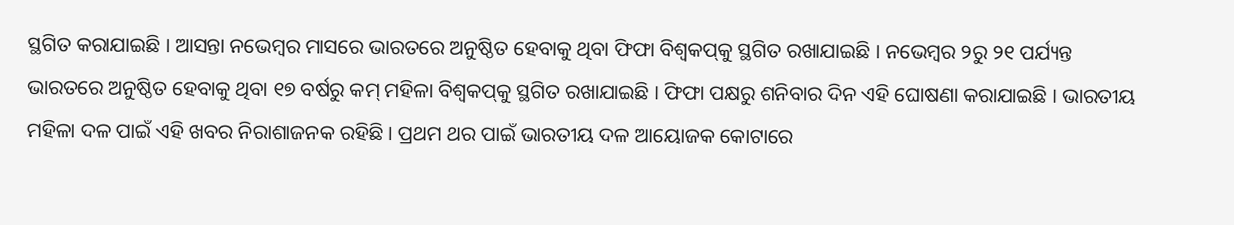ସ୍ଥଗିତ କରାଯାଇଛି । ଆସନ୍ତା ନଭେମ୍ବର ମାସରେ ଭାରତରେ ଅନୁଷ୍ଠିତ ହେବାକୁ ଥିବା ଫିଫା ବିଶ୍ୱକପ୍‌କୁ ସ୍ଥଗିତ ରଖାଯାଇଛି । ନଭେମ୍ବର ୨ରୁ ୨୧ ପର୍ଯ୍ୟନ୍ତ ଭାରତରେ ଅନୁଷ୍ଠିତ ହେବାକୁ ଥିବା ୧୭ ବର୍ଷରୁ କମ୍ ମହିଳା ବିଶ୍ୱକପ୍‌କୁ ସ୍ଥଗିତ ରଖାଯାଇଛି । ଫିଫା ପକ୍ଷରୁ ଶନିବାର ଦିନ ଏହି ଘୋଷଣା କରାଯାଇଛି । ଭାରତୀୟ ମହିଳା ଦଳ ପାଇଁ ଏହି ଖବର ନିରାଶାଜନକ ରହିଛି । ପ୍ରଥମ ଥର ପାଇଁ ଭାରତୀୟ ଦଳ ଆୟୋଜକ କୋଟାରେ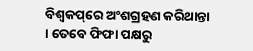ବିଶ୍ୱକପ୍‌ରେ ଅଂଶଗ୍ରହଣ କରିଥାନ୍ତା । ତେବେ ଫିଫା ପକ୍ଷରୁ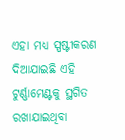ଏହା ମଧ୍ୟ ସ୍ପଷ୍ଟୀକରଣ ଦିଆଯାଇଛି ଏହି ଟୁର୍ଣ୍ଣାମେଣ୍ଟକୁ ସ୍ଥଗିତ ରଖାଯାଇଥିବା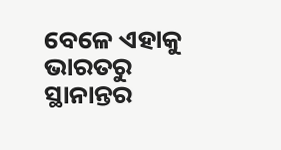ବେଳେ ଏହାକୁ ଭାରତରୁ ସ୍ଥାନାନ୍ତର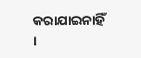କରାଯାଇନାହିଁ ।